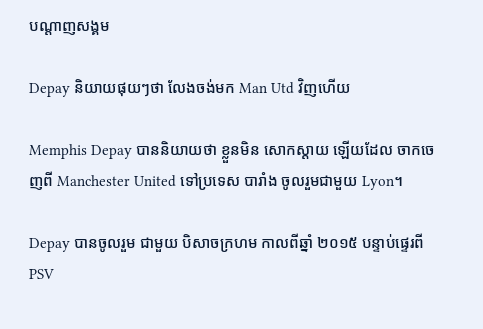បណ្តាញសង្គម

Depay និយាយផុយៗថា លែងចង់មក Man Utd វិញហើយ

Memphis Depay បាននិយាយថា ខ្លួនមិន សោកស្ដាយ ឡើយដែល ចាកចេញពី Manchester United ទៅប្រទេស បារាំង ចូលរួមជាមួយ Lyon។

Depay បានចូលរួម ជាមួយ បិសាចក្រហម កាលពីឆ្នាំ ២០១៥ បន្ទាប់ផ្ទេរពី PSV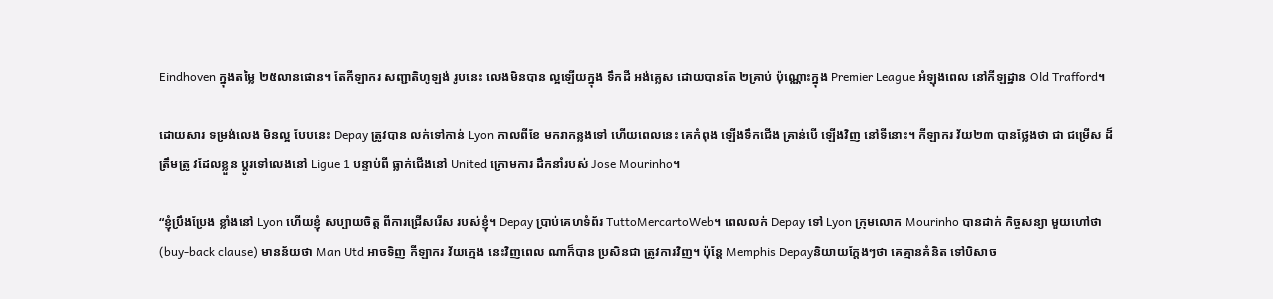Eindhoven ក្នុងតម្លៃ ២៥លានផោន។ តែកីឡាករ សញ្ជាតិហូឡង់ រូបនេះ លេងមិនបាន ល្អឡើយក្នុង ទឹកដី អង់គ្លេស ដោយបានតែ ២គ្រាប់ ប៉ុណ្ណោះក្នុង Premier League អំឡុងពេល នៅកីឡដ្ឋាន Old Trafford។

ដោយសារ ទម្រង់លេង មិនល្អ បែបនេះ Depay ត្រូវបាន លក់ទៅកាន់ Lyon កាលពីខែ មករាកន្លងទៅ ហើយពេលនេះ គេកំពុង ឡើងទឹកជើង គ្រាន់បើ ឡើងវិញ នៅទីនោះ។ កីឡាករ វ័យ២៣ បានថ្លែងថា ជា ជម្រើស ដ៏ត្រឹមត្រូ វដែលខ្លួន ប្ដូរទៅលេងនៅ Ligue 1 បន្ទាប់ពី ធ្លាក់ជើងនៅ United ក្រោមការ ដឹកនាំរបស់ Jose Mourinho។

“ខ្ញុំប្រឹងប្រែង ខ្លាំងនៅ Lyon ហើយខ្ញុំ សប្បាយចិត្ត ពីការជ្រើសរើស របស់ខ្ញុំ។ Depay ប្រាប់គេហទំព័រ TuttoMercartoWeb។ ពេលលក់ Depay ទៅ Lyon ក្រុមលោក Mourinho បានដាក់ កិច្ចសន្យា មួយហៅថា (buy-back clause) មានន័យថា Man Utd អាចទិញ កីឡាករ វ័យក្មេង នេះវិញពេល ណាក៏បាន ប្រសិនជា ត្រូវការវិញ។ ប៉ុន្តែ Memphis Depayនិយាយក្ដែងៗថា គេគ្មានគំនិត ទៅបិសាច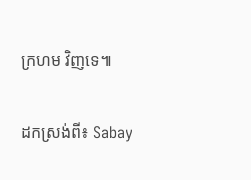ក្រហម វិញទេ៕

ដកស្រង់ពី៖ Sabay